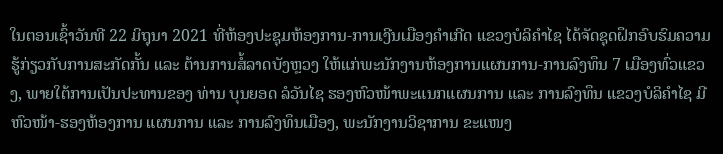ໃນຕອນເຊົ້າວັນທີ 22 ມິຖຸນາ 2021 ທີ່ຫ້ອງປະຊຸມຫ້ອງການ-ການເງີນເມືອງຄຳເກີດ ແຂວງບໍລິຄຳໄຊ ໄດ້ຈັດຊຸດຝຶກອົບຮົມຄວາມຮູ້ກ່ຽວກັບການສະກັດກັ້ນ ແລະ ຕ້ານການສໍ້ລາດບັງຫຼວງ ໃຫ້ແກ່ພະນັກງານຫ້ອງການແຜນການ-ການລົງທຶນ 7 ເມືອງທົ່ວແຂວງ, ພາຍໃຕ້ການເປັນປະທານຂອງ ທ່ານ ບຸນຍອດ ລໍວັນໄຊ ຮອງຫົວໜ້າພະແນກແຜນການ ແລະ ການລົງທຶນ ແຂວງບໍລິຄໍາໄຊ ມີຫົວໜ້າ-ຮອງຫ້ອງການ ແຜນການ ແລະ ການລົງທຶນເມືອງ, ພະນັກງານວິຊາການ ຂະແໜງ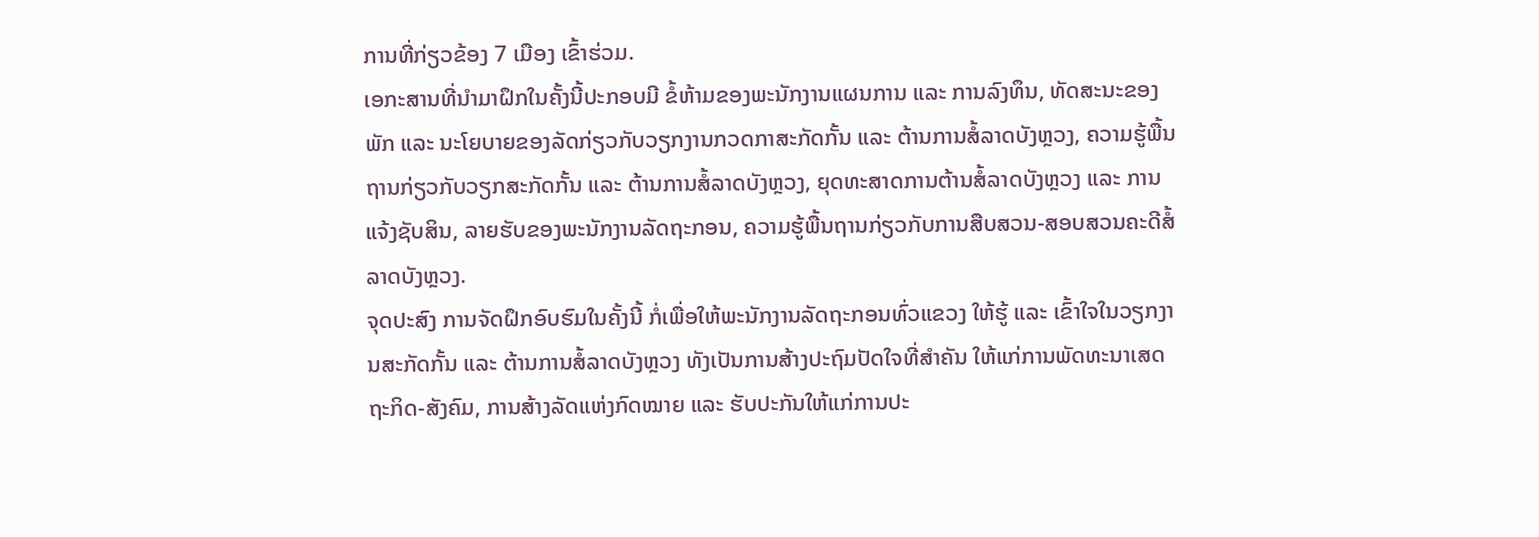ການທີ່ກ່ຽວຂ້ອງ 7 ເມືອງ ເຂົ້າຮ່ວມ.
ເອກະສານທີ່ນໍາມາຝຶກໃນຄັ້ງນີ້ປະກອບມີ ຂໍ້ຫ້າມຂອງພະນັກງານແຜນການ ແລະ ການລົງທຶນ, ທັດສະນະຂອງພັກ ແລະ ນະໂຍບາຍຂອງລັດກ່ຽວກັບວຽກງານກວດກາສະກັດກັ້ນ ແລະ ຕ້ານການສໍ້ລາດບັງຫຼວງ, ຄວາມຮູ້ພື້ນຖານກ່ຽວກັບວຽກສະກັດກັ້ນ ແລະ ຕ້ານການສໍ້ລາດບັງຫຼວງ, ຍຸດທະສາດການຕ້ານສໍ້ລາດບັງຫຼວງ ແລະ ການແຈ້ງຊັບສິນ, ລາຍຮັບຂອງພະນັກງານລັດຖະກອນ, ຄວາມຮູ້ພື້ນຖານກ່ຽວກັບການສືບສວນ-ສອບສວນຄະດີສໍ້ລາດບັງຫຼວງ.
ຈຸດປະສົງ ການຈັດຝຶກອົບຮົມໃນຄັ້ງນີ້ ກໍ່ເພື່ອໃຫ້ພະນັກງານລັດຖະກອນທົ່ວແຂວງ ໃຫ້ຮູ້ ແລະ ເຂົ້າໃຈໃນວຽກງານສະກັດກັ້ນ ແລະ ຕ້ານການສໍ້ລາດບັງຫຼວງ ທັງເປັນການສ້າງປະຖົມປັດໃຈທີ່ສໍາຄັນ ໃຫ້ແກ່ການພັດທະນາເສດຖະກິດ-ສັງຄົມ, ການສ້າງລັດແຫ່ງກົດໝາຍ ແລະ ຮັບປະກັນໃຫ້ແກ່ການປະ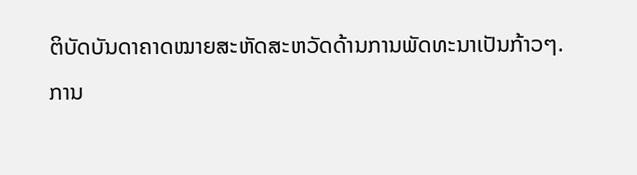ຕິບັດບັນດາຄາດໝາຍສະຫັດສະຫວັດດ້ານການພັດທະນາເປັນກ້າວໆ.
ການ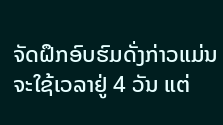ຈັດຝຶກອົບຮົມດັ່ງກ່າວແມ່ນຈະໃຊ້ເວລາຢູ່ 4 ວັນ ແຕ່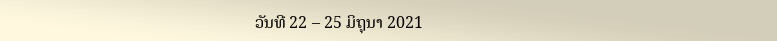ວັນທີ 22 – 25 ມິຖຸນາ 2021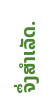ຈຶ່ງສໍາເລັດ.